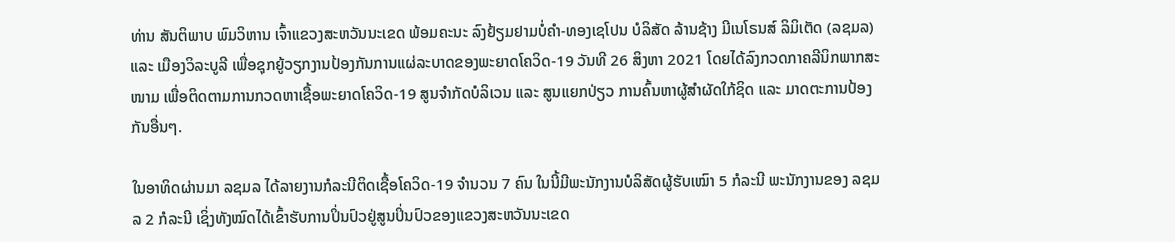ທ່ານ ສັນຕິພາບ ພົມວິຫານ ເຈົ້າແຂວງສະຫວັນນະເຂດ ພ້ອມຄະນະ ລົງຢ້ຽມຢາມບໍ່ຄຳ-ທອງເຊໂປນ ບໍລິສັດ ລ້ານຊ້າງ ມີເນໂຣນສ໌ ລິມິເຕັດ (ລຊມລ) ແລະ ເມືອງວິລະບູລີ ເພື່ອຊຸກຍູ້ວຽກງານປ້ອງກັນການແຜ່ລະບາດຂອງພະຍາດໂຄວິດ-19 ວັນທີ 26 ສິງຫາ 2021 ໂດຍໄດ້ລົງກວດກາຄລີນິກພາກສະໜາມ ເພື່ອຕິດຕາມການກວດຫາເຊື້ອພະຍາດໂຄວິດ-19 ສູນຈຳກັດບໍລິເວນ ແລະ ສູນແຍກປ່ຽວ ການຄົ້ນຫາຜູ້ສຳຜັດໃກ້ຊິດ ແລະ ມາດຕະການປ້ອງກັນອື່ນໆ.

ໃນອາທິດຜ່ານມາ ລຊມລ ໄດ້ລາຍງານກໍລະນີຕິດເຊື້ອໂຄວິດ-19 ຈໍານວນ 7 ຄົນ ໃນນີ້ມີພະນັກງານບໍລິສັດຜູ້ຮັບເໝົາ 5 ກໍລະນີ ພະນັກງານຂອງ ລຊມລ 2 ກໍລະນີ ເຊິ່ງທັງໝົດໄດ້ເຂົ້າຮັບການປິ່ນປົວຢູ່ສູນປິ່ນປົວຂອງແຂວງສະຫວັນນະເຂດ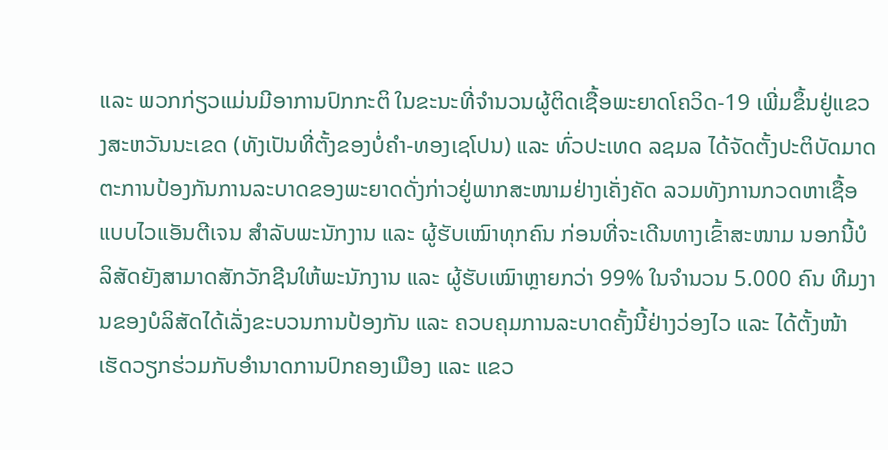ແລະ ພວກກ່ຽວແມ່ນມີອາການປົກກະຕິ ໃນຂະນະທີ່ຈຳນວນຜູ້ຕິດເຊື້ອພະຍາດໂຄວິດ-19 ເພີ່ມຂຶ້ນຢູ່ແຂວງສະຫວັນນະເຂດ (ທັງເປັນທີ່ຕັ້ງຂອງບໍ່ຄຳ-ທອງເຊໂປນ) ແລະ ທົ່ວປະເທດ ລຊມລ ໄດ້ຈັດຕັ້ງປະຕິບັດມາດຕະການປ້ອງກັນການລະບາດຂອງພະຍາດດັ່ງກ່າວຢູ່ພາກສະໜາມຢ່າງເຄັ່ງຄັດ ລວມທັງການກວດຫາເຊື້ອແບບໄວແອັນຕີເຈນ ສຳລັບພະນັກງານ ແລະ ຜູ້ຮັບເໝົາທຸກຄົນ ກ່ອນທີ່ຈະເດີນທາງເຂົ້າສະໜາມ ນອກນີ້ບໍລິສັດຍັງສາມາດສັກວັກຊີນໃຫ້ພະນັກງານ ແລະ ຜູ້ຮັບເໝົາຫຼາຍກວ່າ 99% ໃນຈຳນວນ 5.000 ຄົນ ທີມງານຂອງບໍລິສັດໄດ້ເລັ່ງຂະບວນການປ້ອງກັນ ແລະ ຄວບຄຸມການລະບາດຄັ້ງນີ້ຢ່າງວ່ອງໄວ ແລະ ໄດ້ຕັ້ງໜ້າເຮັດວຽກຮ່ວມກັບອຳນາດການປົກຄອງເມືອງ ແລະ ແຂວ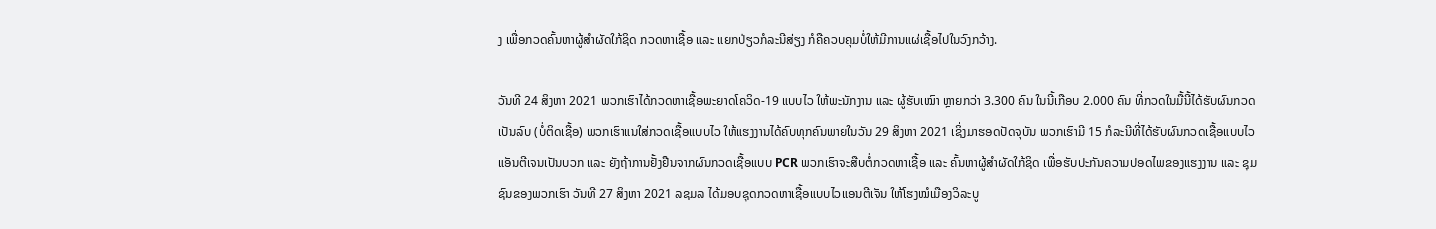ງ ເພື່ອກວດຄົ້ນຫາຜູ້ສຳຜັດໃກ້ຊິດ ກວດຫາເຊື້ອ ແລະ ແຍກປ່ຽວກໍລະນີສ່ຽງ ກໍຄືຄວບຄຸມບໍ່ໃຫ້ມີການແຜ່ເຊື້ອໄປໃນວົງກວ້າງ.

ວັນທີ 24 ສິງຫາ 2021 ພວກເຮົາໄດ້ກວດຫາເຊື້ອພະຍາດໂຄວິດ-19 ແບບໄວ ໃຫ້ພະນັກງານ ແລະ ຜູ້ຮັບເໝົາ ຫຼາຍກວ່າ 3.300 ຄົນ ໃນນີ້ເກືອບ 2.000 ຄົນ ທີ່ກວດໃນມື້ນີ້ໄດ້ຮັບຜົນກວດເປັນລົບ (ບໍ່ຕິດເຊື້ອ) ພວກເຮົາແນໃສ່ກວດເຊື້ອແບບໄວ ໃຫ້ແຮງງານໄດ້ຄົບທຸກຄົນພາຍໃນວັນ 29 ສິງຫາ 2021 ເຊິ່ງມາຮອດປັດຈຸບັນ ພວກເຮົາມີ 15 ກໍລະນີທີ່ໄດ້ຮັບຜົນກວດເຊື້ອແບບໄວແອັນຕີເຈນເປັນບວກ ແລະ ຍັງຖ້າການຢັ້ງຢືນຈາກຜົນກວດເຊື້ອແບບ PCR ພວກເຮົາຈະສືບຕໍ່ກວດຫາເຊື້ອ ແລະ ຄົ້ນຫາຜູ້ສຳຜັດໃກ້ຊິດ ເພື່ອຮັບປະກັນຄວາມປອດໄພຂອງແຮງງານ ແລະ ຊຸມຊົນຂອງພວກເຮົາ ວັນທີ 27 ສິງຫາ 2021 ລຊມລ ໄດ້ມອບຊຸດກວດຫາເຊື້ອແບບໄວແອນຕີເຈັນ ໃຫ້ໂຮງໝໍເມືອງວິລະບູ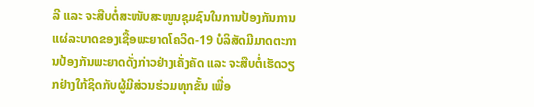ລີ ແລະ ຈະສືບຕໍ່ສະໜັບສະໜູນຊຸມຊົນໃນການປ້ອງກັນການແຜ່ລະບາດຂອງເຊື້ອພະຍາດໂຄວິດ-19 ບໍລິສັດມີມາດຕະການປ້ອງກັນພະຍາດດັ່ງກ່າວຢ່າງເຄັ່ງຄັດ ແລະ ຈະສືບຕໍ່ເຮັດວຽກຢ່າງໃກ້ຊິດກັບຜູ້ມີສ່ວນຮ່ວມທຸກຂັ້ນ ເພື່ອ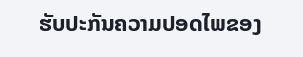ຮັບປະກັນຄວາມປອດໄພຂອງ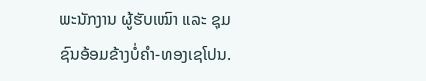ພະນັກງານ ຜູ້ຮັບເໝົາ ແລະ ຊຸມຊົນອ້ອມຂ້າງບໍ່ຄຳ-ທອງເຊໂປນ.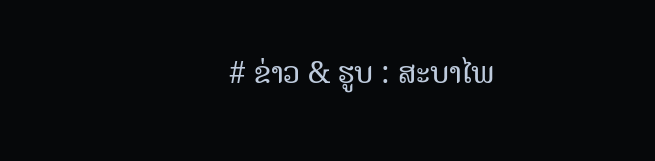# ຂ່າວ & ຮູບ : ສະບາໄພ